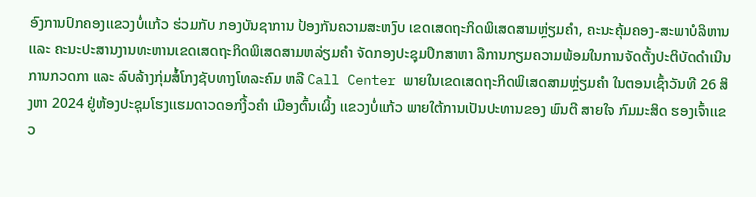ອົງການປົກຄອງເເຂວງບໍ່ເເກ້ວ ຮ່ວມກັບ ກອງບັນຊາການ ປ້ອງກັນຄວາມສະຫງົບ ເຂດເສດຖະກິດພິເສດສາມຫຼ່ຽມຄໍາ, ຄະນະຄຸ້ມຄອງ-ສະພາບໍລິຫານ ເເລະ ຄະນະປະສານງານທະຫານເຂດເສດຖະກິດພິເສດສາມຫລ່ຽມຄໍາ ຈັດກອງປະຊຸມປຶກສາຫາ ລືການກຽມຄວາມພ້ອມໃນການຈັດຕັ້ງປະຕິບັດດໍາເນີນການກວດກາ ແລະ ລົບລ້າງກຸ່ມສໍ້ໂກງຊັບທາງໂທລະຄົມ ຫລື Call Center ພາຍໃນເຂດເສດຖະກິດພິເສດສາມຫຼ່ຽມຄໍາ ໃນຕອນເຊົ້າວັນທີ 26 ສິງຫາ 2024 ຢູ່ຫ້ອງປະຊຸມໂຮງເເຮມດາວດອກງີ້ວຄໍາ ເມືອງຕົ້ນເຜິ້ງ ເເຂວງບໍ່ແກ້ວ ພາຍໃຕ້ການເປັນປະທານຂອງ ພົນຕີ ສາຍໃຈ ກົມມະສິດ ຮອງເຈົ້າເເຂວ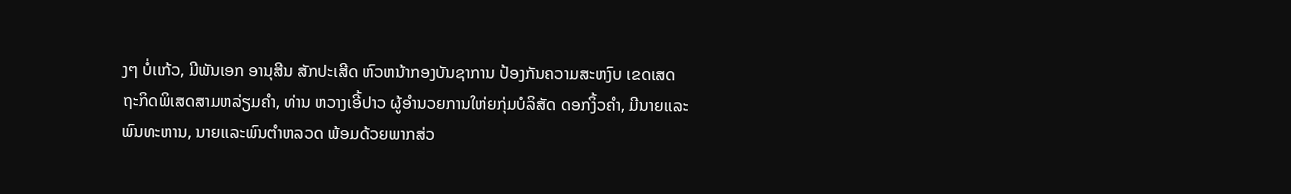ງໆ ບໍ່ເເກ້ວ, ມີພັນເອກ ອານຸສີນ ສັກປະເສີດ ຫົວຫນ້າກອງບັນຊາການ ປ້ອງກັນຄວາມສະຫງົບ ເຂດເສດຖະກິດພິເສດສາມຫລ່ຽມຄໍາ, ທ່ານ ຫວາງເອີ້ປາວ ຜູ້ອຳນວຍການໃຫ່ຍກຸ່ມບໍລິສັດ ດອກງິ້ວຄຳ, ມີນາຍເເລະພົນທະຫານ, ນາຍເເລະພົນຕໍາຫລວດ ພ້ອມດ້ວຍພາກສ່ວ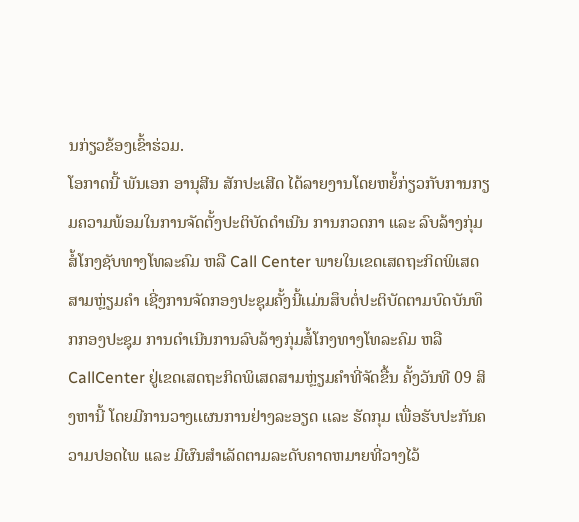ນກ່ຽວຂ້ອງເຂົ້າຮ່ວມ.
ໂອກາດນີ້ ພັນເອກ ອານຸສີນ ສັກປະເສີດ ໄດ້ລາຍງານໂດຍຫຍໍ້ກ່ຽວກັບການກຽມຄວາມພ້ອມໃນການຈັດຕັ້ງປະຕິບັດດໍາເນີນ ການກວດກາ ແລະ ລົບລ້າງກຸ່ມສໍ້ໂກງຊັບທາງໂທລະຄົມ ຫລື Call Center ພາຍໃນເຂດເສດຖະກິດພິເສດສາມຫຼ່ຽມຄໍາ ເຊີ່ງການຈັດກອງປະຊຸມຄັ້ງນີ້ເເມ່ນສຶບຕໍ່ປະຕິບັດຕາມບົດບັນທຶກກອງປະຊຸມ ການດໍາເນີນການລົບລ້າງກຸ່ມສໍ້ໂກງທາງໂທລະຄົມ ຫລື CallCenter ຢູ່ເຂດເສດຖະກິດພິເສດສາມຫຼ່ຽມຄໍາທີ່ຈັດຂື້ນ ຄັ້ງວັນທີ 09 ສິງຫານີ້ ໂດຍມີການວາງເເຜນການຢ່າງລະອຽດ ເເລະ ຮັດກຸມ ເພື່ອຮັບປະກັນຄວາມປອດໄພ ເເລະ ມີຜົນສໍາເລັດຕາມລະດັບຄາດຫມາຍທີ່ວາງໄວ້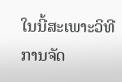ໃນນີ້ສະເພາະວິທີ ການຈັດ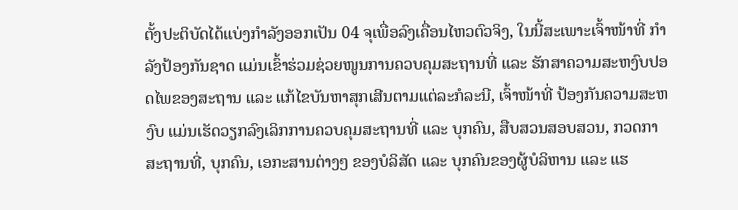ຕັ້ງປະຕິບັດໄດ້ແບ່ງກໍາລັງອອກເປັນ 04 ຈຸເພື່ອລົງເຄື່ອນໄຫວຕົວຈິງ, ໃນນີ້ສະເພາະເຈົ້າໜ້າທີ່ ກໍາລັງປ້ອງກັນຊາດ ແມ່ນເຂົ້າຮ່ວມຊ່ວຍໜູນການຄວບຄຸມສະຖານທີ່ ແລະ ຮັກສາຄວາມສະຫງົບປອດໄພຂອງສະຖານ ແລະ ແກ້ໄຂບັນຫາສຸກເສີນຕາມແຕ່ລະກໍລະນີ, ເຈົ້າໜ້າທີ່ ປ້ອງກັນຄວາມສະຫງົບ ແມ່ນເຮັດວຽກລົງເລິກການຄວບຄຸມສະຖານທີ່ ແລະ ບຸກຄົນ, ສືບສວນສອບສວນ, ກວດກາສະຖານທີ່, ບຸກຄົນ, ເອກະສານຕ່າງໆ ຂອງບໍລິສັດ ແລະ ບຸກຄົນຂອງຜູ້ບໍລິຫານ ແລະ ແຮ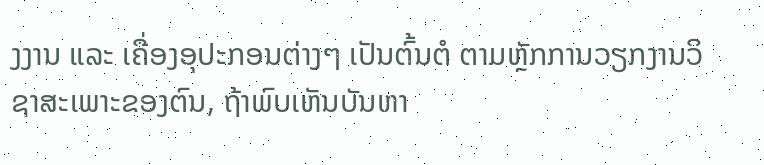ງງານ ແລະ ເຄື່ອງອຸປະກອນຕ່າງໆ ເປັນຕົ້ນຕໍ ຕາມຫຼັກການວຽກງານວິຊາສະເພາະຂອງຕົນ, ຖ້າພົບເຫັນບັນຫາ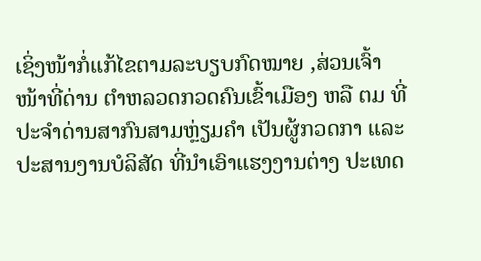ເຊິ່ງໜ້າກໍ່ແກ້ໄຂຕາມລະບຽບກົດໝາຍ ,ສ່ວນເຈົ້າໜ້າທີ່ດ່ານ ຕໍາຫລວດກວດຄົນເຂົ້າເມືອງ ຫລື ຕມ ທີ່ປະຈໍາດ່ານສາກົນສາມຫຼ່ຽມຄໍາ ເປັນຜູ້ກວດກາ ແລະ ປະສານງານບໍລິສັດ ທີ່ນໍາເອົາແຮງງານຕ່າງ ປະເທດ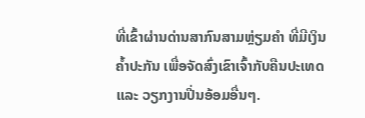ທີ່ເຂົ້າຜ່ານດ່ານສາກົນສາມຫຼ່ຽມຄໍາ ທີ່ມີເງິນຄໍ້າປະກັນ ເພື່ອຈັດສົ່ງເຂົາເຈົ້າກັບຄືນປະເທດ ເເລະ ວຽກງານປີ່ນອ້ອມອື່ນໆ.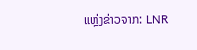ແຫຼ່ງຂ່າວຈາກ: LNR